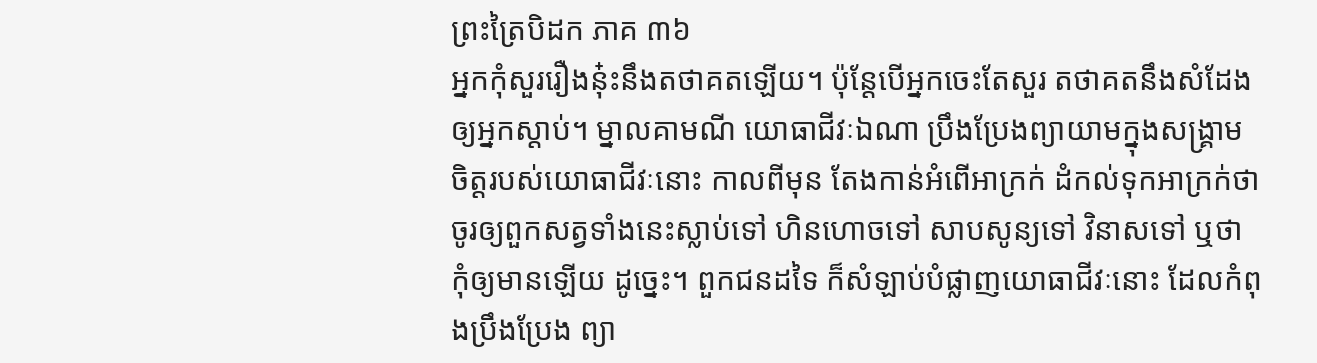ព្រះត្រៃបិដក ភាគ ៣៦
អ្នកកុំសួររឿងនុ៎ះនឹងតថាគតឡើយ។ ប៉ុន្តែបើអ្នកចេះតែសួរ តថាគតនឹងសំដែងឲ្យអ្នកស្តាប់។ ម្នាលគាមណី យោធាជីវៈឯណា ប្រឹងប្រែងព្យាយាមក្នុងសង្រ្គាម ចិត្តរបស់យោធាជីវៈនោះ កាលពីមុន តែងកាន់អំពើអាក្រក់ ដំកល់ទុកអាក្រក់ថា ចូរឲ្យពួកសត្វទាំងនេះស្លាប់ទៅ ហិនហោចទៅ សាបសូន្យទៅ វិនាសទៅ ឬថា កុំឲ្យមានឡើយ ដូច្នេះ។ ពួកជនដទៃ ក៏សំឡាប់បំផ្លាញយោធាជីវៈនោះ ដែលកំពុងប្រឹងប្រែង ព្យា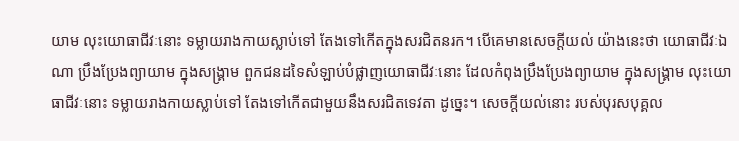យាម លុះយោធាជីវៈនោះ ទម្លាយរាងកាយស្លាប់ទៅ តែងទៅកើតក្នុងសរជិតនរក។ បើគេមានសេចក្តីយល់ យ៉ាងនេះថា យោធាជីវៈឯណា ប្រឹងប្រែងព្យាយាម ក្នុងសង្រ្គាម ពួកជនដទៃសំឡាប់បំផ្លាញយោធាជីវៈនោះ ដែលកំពុងប្រឹងប្រែងព្យាយាម ក្នុងសង្រ្គាម លុះយោធាជីវៈនោះ ទម្លាយរាងកាយស្លាប់ទៅ តែងទៅកើតជាមួយនឹងសរជិតទេវតា ដូច្នេះ។ សេចក្តីយល់នោះ របស់បុរសបុគ្គល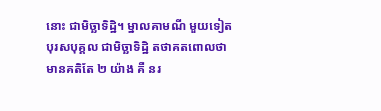នោះ ជាមិច្ឆាទិដ្ឋិ។ ម្នាលគាមណី មួយទៀត បុរសបុគ្គល ជាមិច្ឆាទិដ្ឋិ តថាគតពោលថា មានគតិតែ ២ យ៉ាង គឺ នរ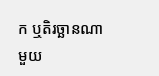ក ឬតិរច្ឆានណាមួយ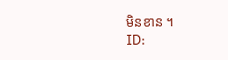មិនខាន ។
ID: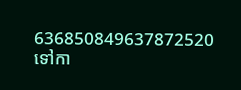636850849637872520
ទៅកា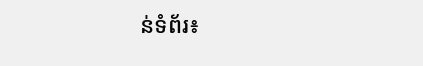ន់ទំព័រ៖